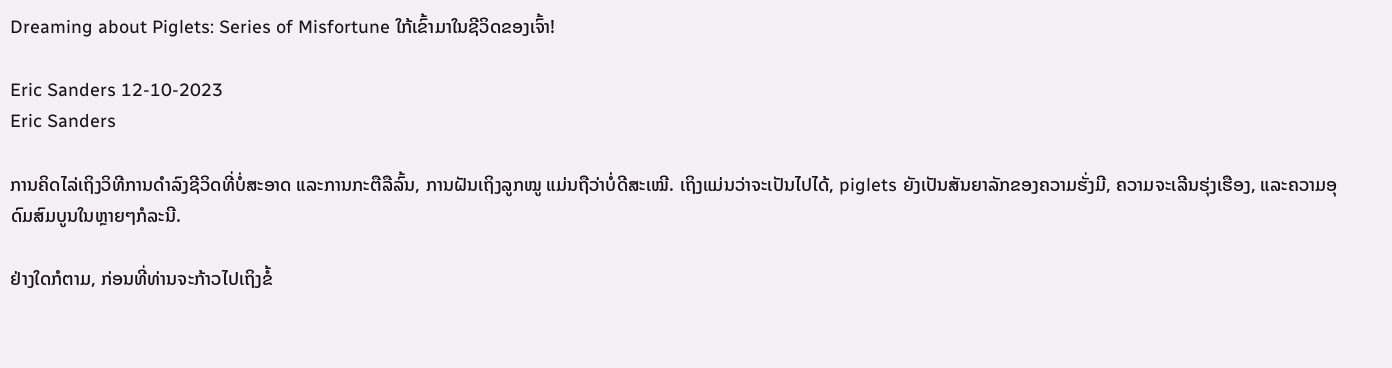Dreaming about Piglets: Series of Misfortune ໃກ້ເຂົ້າມາໃນຊີວິດຂອງເຈົ້າ!

Eric Sanders 12-10-2023
Eric Sanders

ການຄິດໄລ່ເຖິງວິທີການດຳລົງຊີວິດທີ່ບໍ່ສະອາດ ແລະການກະຕືລືລົ້ນ, ການຝັນເຖິງລູກໝູ ແມ່ນຖືວ່າບໍ່ດີສະເໝີ. ເຖິງແມ່ນວ່າຈະເປັນໄປໄດ້, piglets ຍັງເປັນສັນຍາລັກຂອງຄວາມຮັ່ງມີ, ຄວາມຈະເລີນຮຸ່ງເຮືອງ, ແລະຄວາມອຸດົມສົມບູນໃນຫຼາຍໆກໍລະນີ.

ຢ່າງໃດກໍຕາມ, ກ່ອນທີ່ທ່ານຈະກ້າວໄປເຖິງຂໍ້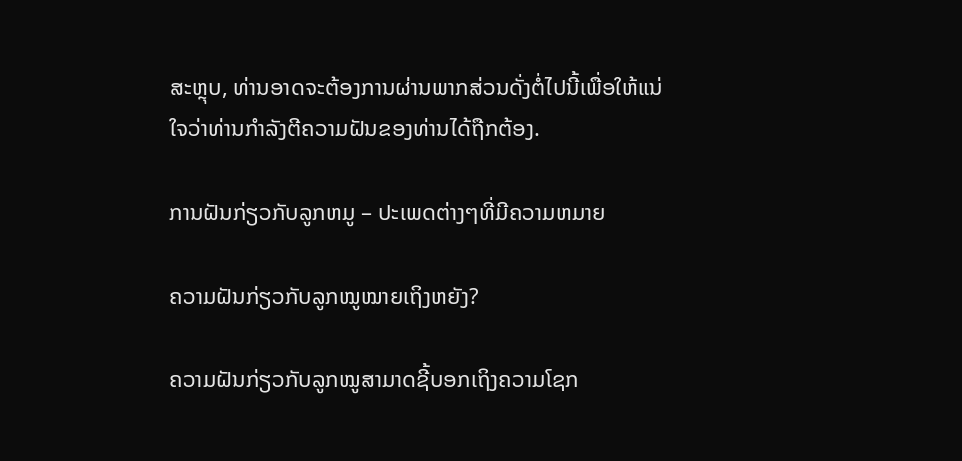ສະຫຼຸບ, ທ່ານອາດຈະຕ້ອງການຜ່ານພາກສ່ວນດັ່ງຕໍ່ໄປນີ້ເພື່ອໃຫ້ແນ່ໃຈວ່າທ່ານກໍາລັງຕີຄວາມຝັນຂອງທ່ານໄດ້ຖືກຕ້ອງ.

ການຝັນກ່ຽວກັບລູກຫມູ – ປະເພດຕ່າງໆທີ່ມີຄວາມຫມາຍ

ຄວາມຝັນກ່ຽວກັບລູກໝູໝາຍເຖິງຫຍັງ?

ຄວາມຝັນກ່ຽວກັບລູກໝູສາມາດຊີ້ບອກເຖິງຄວາມໂຊກ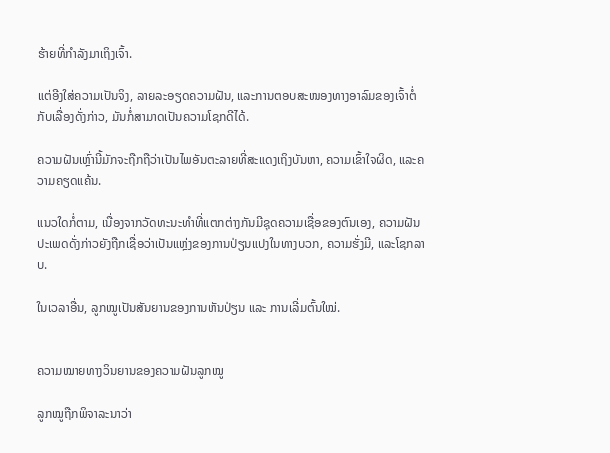ຮ້າຍທີ່ກຳລັງມາເຖິງເຈົ້າ.

ແຕ່ອີງໃສ່ຄວາມເປັນຈິງ, ລາຍລະອຽດຄວາມຝັນ, ແລະການຕອບສະໜອງທາງອາລົມຂອງເຈົ້າຕໍ່ກັບເລື່ອງດັ່ງກ່າວ, ມັນກໍ່ສາມາດເປັນຄວາມໂຊກດີໄດ້.

ຄວາມຝັນເຫຼົ່ານີ້ມັກຈະຖືກຖືວ່າເປັນໄພອັນຕະລາຍທີ່ສະແດງເຖິງບັນຫາ, ຄວາມເຂົ້າໃຈຜິດ, ແລະຄວາມຄຽດແຄ້ນ.

ແນວໃດກໍ່ຕາມ, ເນື່ອງຈາກວັດທະນະທໍາທີ່ແຕກຕ່າງກັນມີຊຸດຄວາມເຊື່ອຂອງຕົນເອງ, ຄວາມຝັນປະເພດດັ່ງກ່າວຍັງຖືກເຊື່ອວ່າເປັນແຫຼ່ງຂອງການປ່ຽນແປງໃນທາງບວກ, ຄວາມຮັ່ງມີ, ແລະໂຊກລາບ.

ໃນເວລາອື່ນ, ລູກໝູເປັນສັນຍານຂອງການຫັນປ່ຽນ ແລະ ການເລີ່ມຕົ້ນໃໝ່.


ຄວາມໝາຍທາງວິນຍານຂອງຄວາມຝັນລູກໝູ

ລູກໝູຖືກພິຈາລະນາວ່າ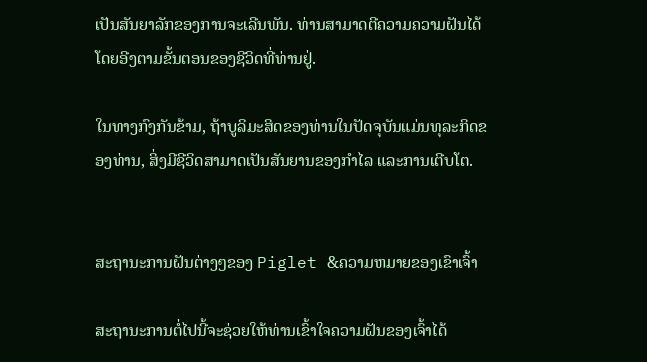ເປັນສັນຍາລັກຂອງການຈະເລີນພັນ. ທ່ານສາມາດຕີຄວາມຄວາມຝັນໄດ້ໂດຍອີງຕາມຂັ້ນຕອນຂອງຊີວິດທີ່ທ່ານຢູ່.

ໃນທາງກົງກັນຂ້າມ, ຖ້າບູລິມະສິດຂອງທ່ານໃນປັດຈຸບັນແມ່ນທຸລະກິດຂອງທ່ານ, ສິ່ງມີຊີວິດສາມາດເປັນສັນຍານຂອງກໍາໄລ ແລະການເຕີບໂຕ.


ສະຖານະການຝັນຕ່າງໆຂອງ Piglet &ຄວາມຫມາຍຂອງເຂົາເຈົ້າ

ສະຖານະການຕໍ່ໄປນີ້ຈະຊ່ວຍໃຫ້ທ່ານເຂົ້າໃຈຄວາມຝັນຂອງເຈົ້າໄດ້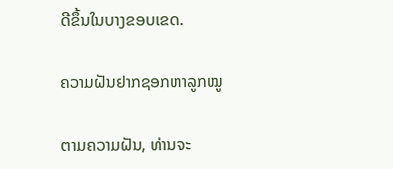ດີຂຶ້ນໃນບາງຂອບເຂດ.

ຄວາມຝັນຢາກຊອກຫາລູກໝູ

ຕາມຄວາມຝັນ, ທ່ານຈະ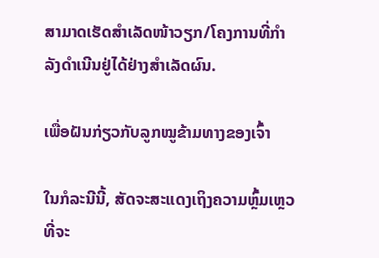ສາມາດເຮັດສຳເລັດໜ້າວຽກ/ໂຄງການທີ່ກຳລັງດຳເນີນຢູ່ໄດ້ຢ່າງສຳເລັດຜົນ.

ເພື່ອຝັນກ່ຽວກັບລູກໝູຂ້າມທາງຂອງເຈົ້າ

ໃນກໍລະນີນີ້, ສັດຈະສະແດງເຖິງຄວາມຫຼົ້ມເຫຼວທີ່ຈະ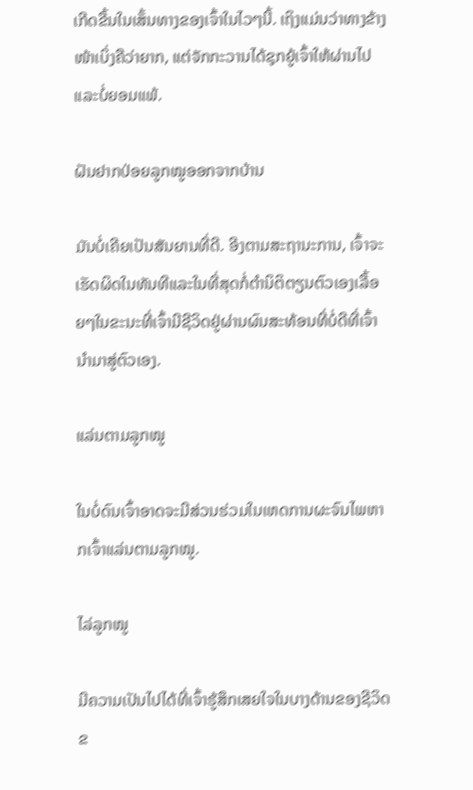ເກີດຂື້ນໃນເສັ້ນທາງຂອງເຈົ້າໃນໄວໆນີ້. ເຖິງແມ່ນວ່າທາງຂ້າງໜ້າເບິ່ງຄືວ່າຍາກ, ແຕ່ຈັກກະວານໄດ້ຊຸກຍູ້ເຈົ້າໃຫ້ຜ່ານໄປ ແລະບໍ່ຍອມແພ້.

ຝັນຢາກປ່ອຍລູກໝູອອກຈາກບ້ານ

ມັນບໍ່ເຄີຍເປັນສັນຍານທີ່ດີ. ອີງຕາມສະຖານະການ, ເຈົ້າຈະເຮັດຜິດໃນທັນທີແລະໃນທີ່ສຸດກໍ່ຕໍານິຕິຕຽນຕົວເອງເລື້ອຍໆໃນຂະນະທີ່ເຈົ້າມີຊີວິດຢູ່ຜ່ານຜົນສະທ້ອນທີ່ບໍ່ດີທີ່ເຈົ້ານໍາມາສູ່ຕົວເອງ.

ແລ່ນຕາມລູກໝູ

ໃນບໍ່ດົນເຈົ້າອາດຈະມີສ່ວນຮ່ວມໃນເຫດການຜະຈົນໄພຫາກເຈົ້າແລ່ນຕາມລູກໝູ.

ໄລ່ລູກໝູ

ມີຄວາມເປັນໄປໄດ້ທີ່ເຈົ້າຮູ້ສຶກເສຍໃຈໃນບາງດ້ານຂອງຊີວິດຂ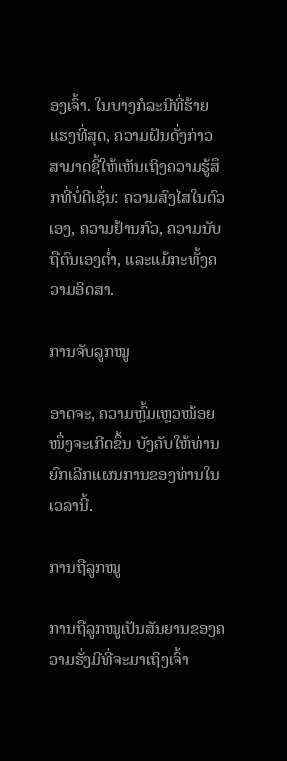ອງເຈົ້າ. ໃນບາງກໍລະນີທີ່ຮ້າຍແຮງທີ່ສຸດ, ຄວາມຝັນດັ່ງກ່າວສາມາດຊີ້ໃຫ້ເຫັນເຖິງຄວາມຮູ້ສຶກທີ່ບໍ່ດີເຊັ່ນ: ຄວາມສົງໄສໃນຕົວເອງ, ຄວາມຢ້ານກົວ, ຄວາມນັບຖືຕົນເອງຕ່ຳ, ແລະແມ້ກະທັ້ງຄວາມອິດສາ.

ການຈັບລູກໝູ

ອາດຈະ, ຄວາມຫຼົ້ມເຫຼວໜ້ອຍໜຶ່ງຈະເກີດຂຶ້ນ ບັງຄັບໃຫ້ທ່ານຍົກເລີກແຜນການຂອງທ່ານໃນເວລານີ້.

ການຖືລູກໝູ

ການຖືລູກໝູເປັນສັນຍານຂອງຄວາມຮັ່ງມີທີ່ຈະມາເຖິງເຈົ້າ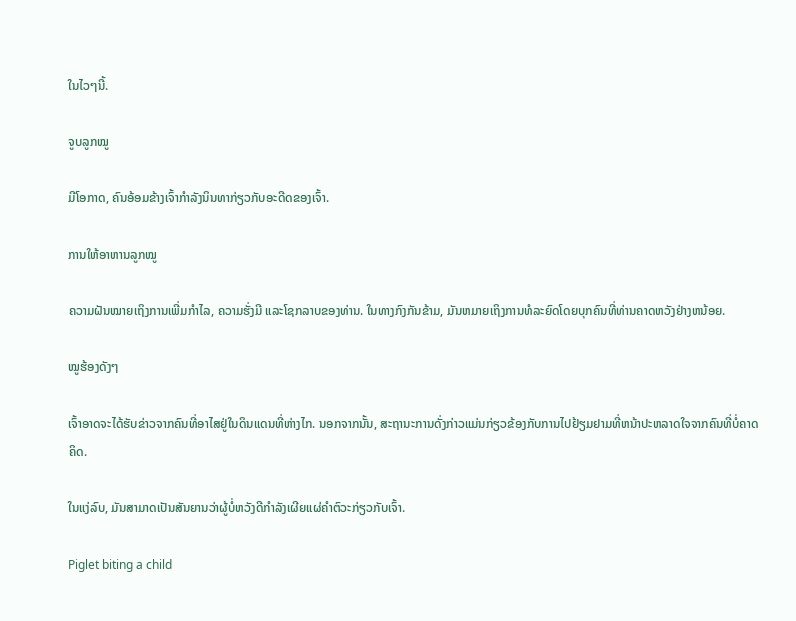ໃນໄວໆນີ້.

ຈູບລູກໝູ

ມີໂອກາດ, ຄົນອ້ອມຂ້າງເຈົ້າກຳລັງນິນທາກ່ຽວກັບອະດີດຂອງເຈົ້າ.

ການໃຫ້ອາຫານລູກໝູ

ຄວາມຝັນໝາຍເຖິງການເພີ່ມກຳໄລ, ຄວາມຮັ່ງມີ ແລະໂຊກລາບຂອງທ່ານ. ໃນທາງກົງກັນຂ້າມ, ມັນຫມາຍເຖິງການທໍລະຍົດໂດຍບຸກຄົນທີ່ທ່ານຄາດຫວັງຢ່າງຫນ້ອຍ.

ໝູຮ້ອງດັງໆ

ເຈົ້າອາດຈະໄດ້ຮັບຂ່າວຈາກຄົນທີ່ອາໄສຢູ່ໃນດິນແດນທີ່ຫ່າງໄກ. ນອກຈາກນັ້ນ, ສະຖານະການດັ່ງກ່າວແມ່ນກ່ຽວຂ້ອງກັບການໄປຢ້ຽມຢາມທີ່ຫນ້າປະຫລາດໃຈຈາກຄົນທີ່ບໍ່ຄາດຄິດ.

ໃນແງ່ລົບ, ມັນສາມາດເປັນສັນຍານວ່າຜູ້ບໍ່ຫວັງດີກຳລັງເຜີຍແຜ່ຄຳຕົວະກ່ຽວກັບເຈົ້າ.

Piglet biting a child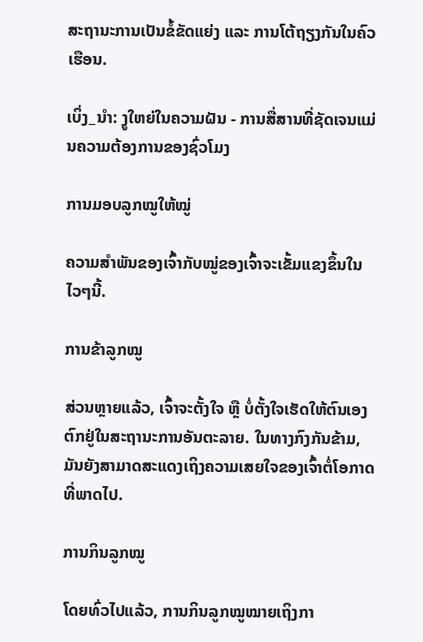ສະຖານະການເປັນຂໍ້ຂັດແຍ່ງ ແລະ ການໂຕ້ຖຽງກັນໃນຄົວເຮືອນ.

ເບິ່ງ_ນຳ: ງູໃຫຍ່ໃນຄວາມຝັນ - ການສື່ສານທີ່ຊັດເຈນແມ່ນຄວາມຕ້ອງການຂອງຊົ່ວໂມງ

ການມອບລູກໝູໃຫ້ໝູ່

ຄວາມສຳພັນຂອງເຈົ້າກັບໝູ່ຂອງເຈົ້າຈະເຂັ້ມແຂງຂຶ້ນໃນໄວໆນີ້.

ການຂ້າລູກໝູ

ສ່ວນຫຼາຍແລ້ວ, ເຈົ້າຈະຕັ້ງໃຈ ຫຼື ບໍ່ຕັ້ງໃຈເຮັດໃຫ້ຕົນເອງຕົກຢູ່ໃນສະຖານະການອັນຕະລາຍ. ໃນທາງກົງກັນຂ້າມ, ມັນຍັງສາມາດສະແດງເຖິງຄວາມເສຍໃຈຂອງເຈົ້າຕໍ່ໂອກາດທີ່ພາດໄປ.

ການກິນລູກໝູ

ໂດຍທົ່ວໄປແລ້ວ, ການກິນລູກໝູໝາຍເຖິງກາ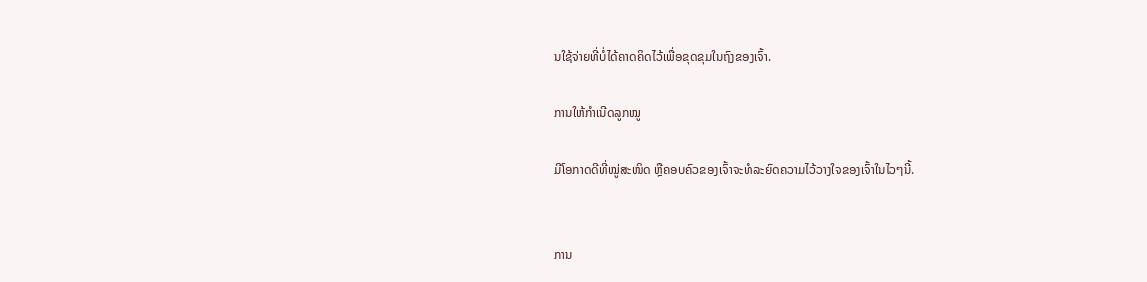ນໃຊ້ຈ່າຍທີ່ບໍ່ໄດ້ຄາດຄິດໄວ້ເພື່ອຂຸດຂຸມໃນຖົງຂອງເຈົ້າ.

ການໃຫ້ກຳເນີດລູກໝູ

ມີໂອກາດດີທີ່ໝູ່ສະໜິດ ຫຼືຄອບຄົວຂອງເຈົ້າຈະທໍລະຍົດຄວາມໄວ້ວາງໃຈຂອງເຈົ້າໃນໄວໆນີ້.


ການ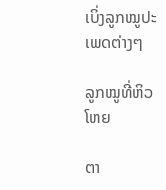ເບິ່ງລູກໝູປະເພດຕ່າງໆ

ລູກໝູທີ່ຫິວໂຫຍ

ຕາ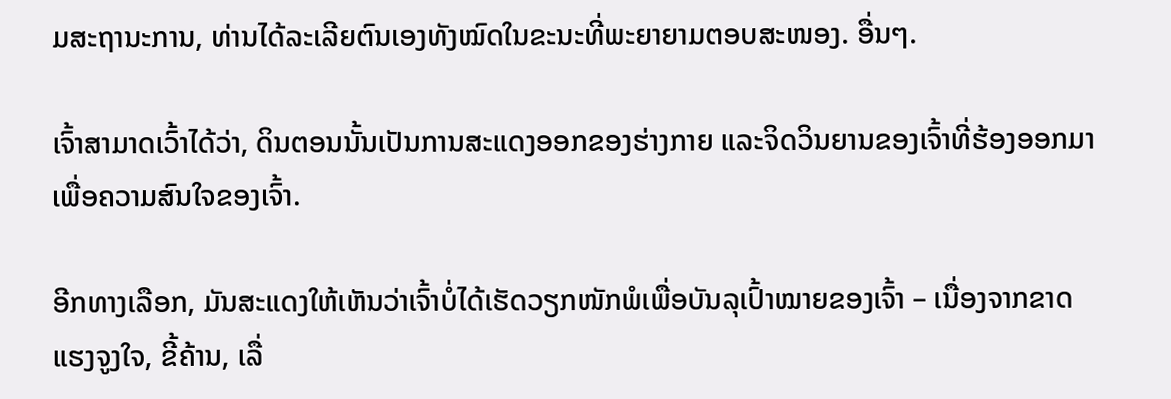ມສະຖານະການ, ທ່ານໄດ້ລະເລີຍຕົນເອງທັງໝົດໃນຂະນະທີ່ພະຍາຍາມຕອບສະໜອງ. ອື່ນໆ.

ເຈົ້າສາມາດເວົ້າໄດ້ວ່າ, ດິນຕອນນັ້ນເປັນການສະແດງອອກຂອງຮ່າງກາຍ ແລະຈິດວິນຍານຂອງເຈົ້າທີ່ຮ້ອງອອກມາເພື່ອຄວາມສົນໃຈຂອງເຈົ້າ.

ອີກທາງເລືອກ, ມັນສະແດງໃຫ້ເຫັນວ່າເຈົ້າບໍ່ໄດ້ເຮັດວຽກໜັກພໍເພື່ອບັນລຸເປົ້າໝາຍຂອງເຈົ້າ – ເນື່ອງຈາກຂາດແຮງຈູງໃຈ, ຂີ້ຄ້ານ, ເລື່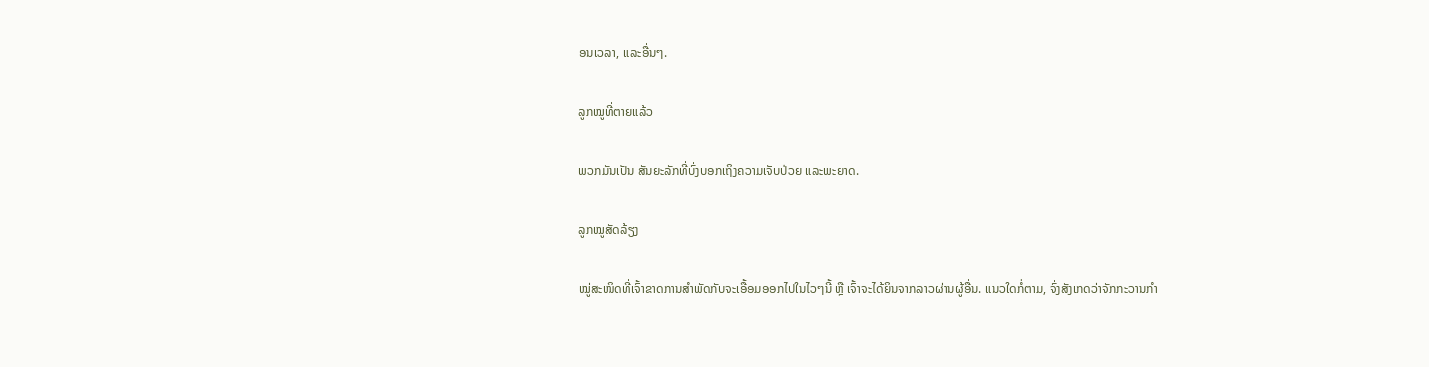ອນເວລາ, ແລະອື່ນໆ.

ລູກໝູທີ່ຕາຍແລ້ວ

ພວກມັນເປັນ ສັນຍະລັກທີ່ບົ່ງບອກເຖິງຄວາມເຈັບປ່ວຍ ແລະພະຍາດ.

ລູກໝູສັດລ້ຽງ

ໝູ່ສະໜິດທີ່ເຈົ້າຂາດການສຳພັດກັບຈະເອື້ອມອອກໄປໃນໄວໆນີ້ ຫຼື ເຈົ້າຈະໄດ້ຍິນຈາກລາວຜ່ານຜູ້ອື່ນ. ແນວໃດກໍ່ຕາມ, ຈົ່ງສັງເກດວ່າຈັກກະວານກໍາ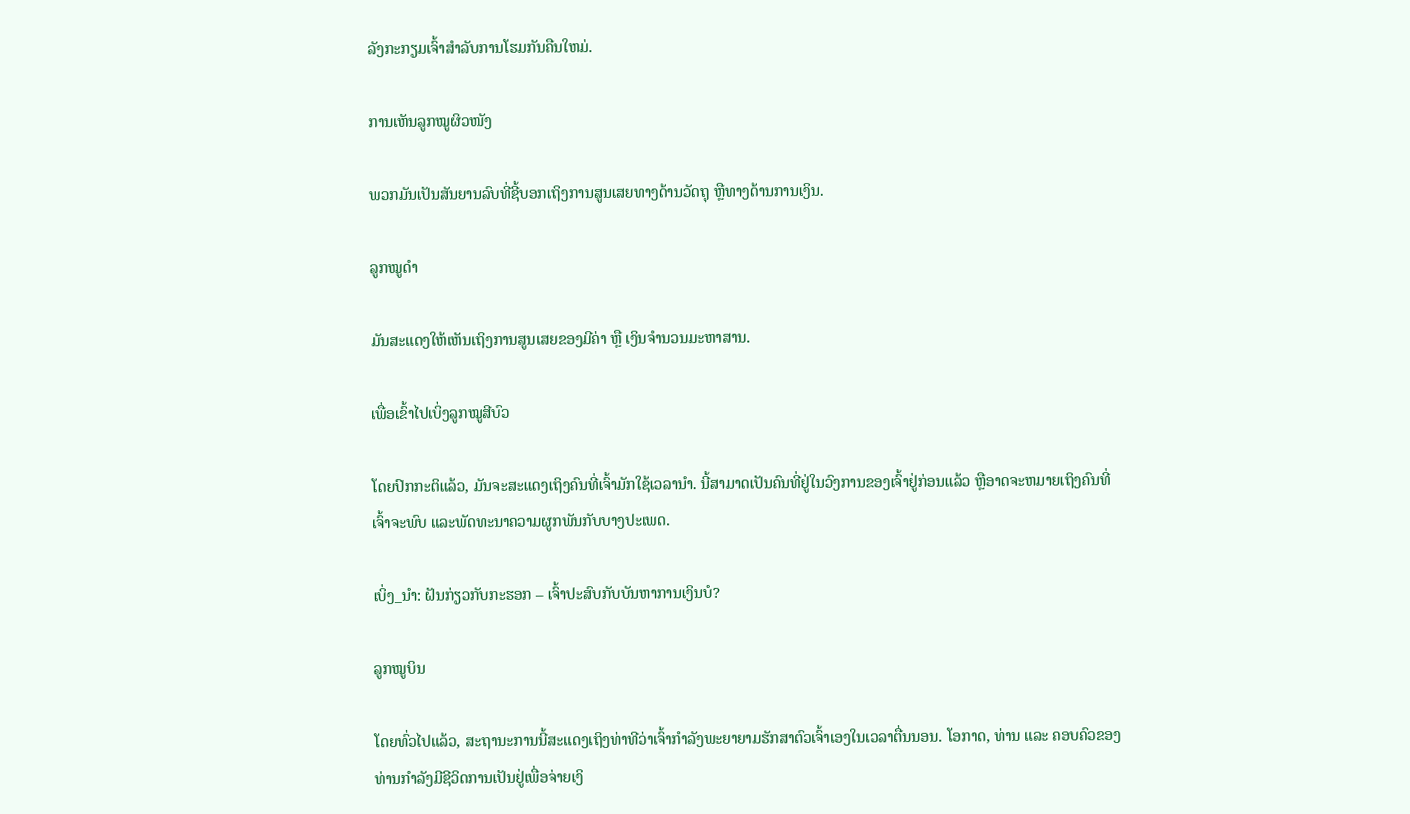ລັງກະກຽມເຈົ້າສໍາລັບການໂຮມກັນຄືນໃຫມ່.

ການເຫັນລູກໝູຜິວໜັງ

ພວກມັນເປັນສັນຍານລົບທີ່ຊີ້ບອກເຖິງການສູນເສຍທາງດ້ານວັດຖຸ ຫຼືທາງດ້ານການເງິນ.

ລູກໝູດຳ

ມັນສະແດງໃຫ້ເຫັນເຖິງການສູນເສຍຂອງມີຄ່າ ຫຼື ເງິນຈຳນວນມະຫາສານ.

ເພື່ອເຂົ້າໄປເບິ່ງລູກໝູສີບົວ

ໂດຍປົກກະຕິແລ້ວ, ມັນຈະສະແດງເຖິງຄົນທີ່ເຈົ້າມັກໃຊ້ເວລານຳ. ນີ້ສາມາດເປັນຄົນທີ່ຢູ່ໃນວົງການຂອງເຈົ້າຢູ່ກ່ອນແລ້ວ ຫຼືອາດຈະຫມາຍເຖິງຄົນທີ່ເຈົ້າຈະພົບ ແລະພັດທະນາຄວາມຜູກພັນກັບບາງປະເພດ.

ເບິ່ງ_ນຳ: ຝັນກ່ຽວກັບກະຮອກ – ເຈົ້າປະສົບກັບບັນຫາການເງິນບໍ?

ລູກໝູບິນ

ໂດຍທົ່ວໄປແລ້ວ, ສະຖານະການນີ້ສະແດງເຖິງທ່າທີວ່າເຈົ້າກຳລັງພະຍາຍາມຮັກສາຕົວເຈົ້າເອງໃນເວລາຕື່ນນອນ. ໂອກາດ, ທ່ານ ແລະ ຄອບຄົວຂອງທ່ານກຳລັງມີຊີວິດການເປັນຢູ່ເພື່ອຈ່າຍເງິ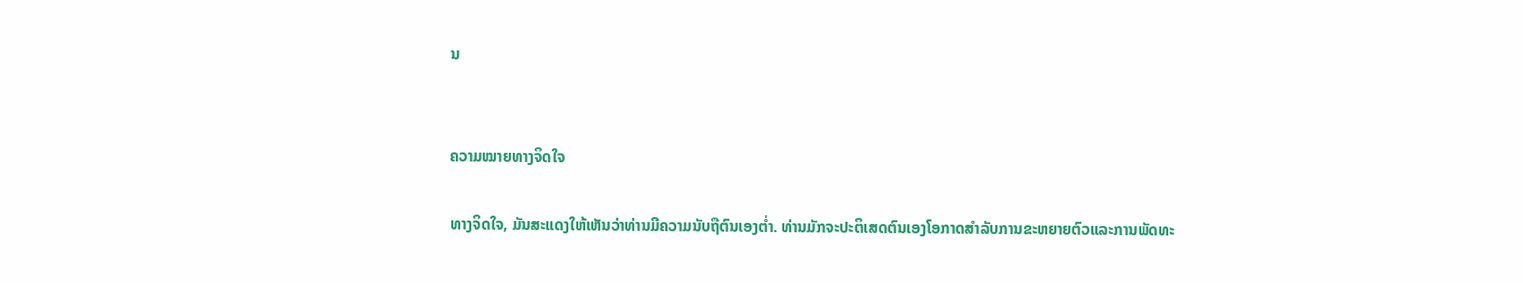ນ


ຄວາມໝາຍທາງຈິດໃຈ

ທາງຈິດໃຈ, ມັນສະແດງໃຫ້ເຫັນວ່າທ່ານມີຄວາມນັບຖືຕົນເອງຕໍ່າ. ທ່ານມັກຈະປະຕິເສດຕົນເອງໂອກາດສໍາລັບການຂະຫຍາຍຕົວແລະການພັດທະ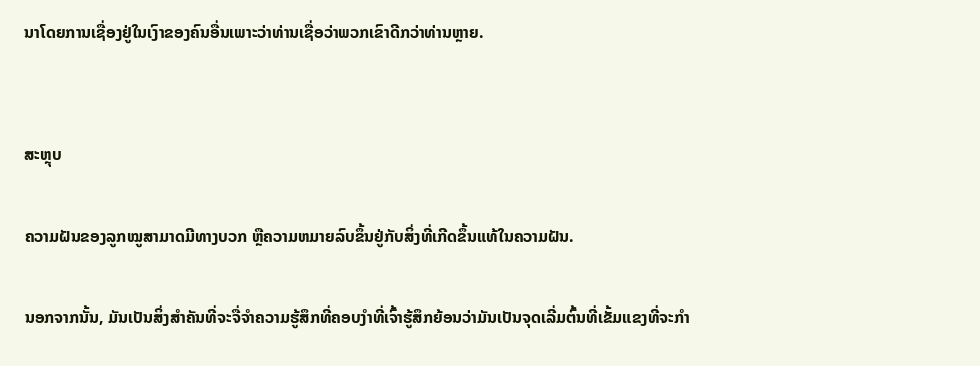ນາໂດຍການເຊື່ອງຢູ່ໃນເງົາຂອງຄົນອື່ນເພາະວ່າທ່ານເຊື່ອວ່າພວກເຂົາດີກວ່າທ່ານຫຼາຍ.


ສະຫຼຸບ

ຄວາມຝັນຂອງລູກໝູສາມາດມີທາງບວກ ຫຼືຄວາມຫມາຍລົບຂຶ້ນຢູ່ກັບສິ່ງທີ່ເກີດຂຶ້ນແທ້ໃນຄວາມຝັນ.

ນອກຈາກນັ້ນ, ມັນເປັນສິ່ງສໍາຄັນທີ່ຈະຈື່ຈໍາຄວາມຮູ້ສຶກທີ່ຄອບງໍາທີ່ເຈົ້າຮູ້ສຶກຍ້ອນວ່າມັນເປັນຈຸດເລີ່ມຕົ້ນທີ່ເຂັ້ມແຂງທີ່ຈະກໍາ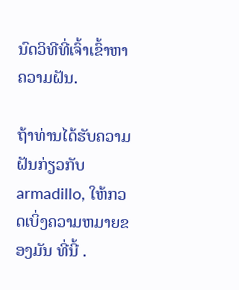ນົດວິທີທີ່ເຈົ້າເຂົ້າຫາຄວາມຝັນ.

ຖ້າທ່ານໄດ້ຮັບຄວາມຝັນກ່ຽວກັບ armadillo, ໃຫ້ກວດເບິ່ງຄວາມຫມາຍຂອງມັນ ທີ່ນີ້ .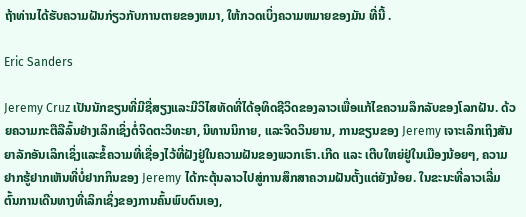ຖ້າທ່ານໄດ້ຮັບຄວາມຝັນກ່ຽວກັບການຕາຍຂອງຫມາ, ໃຫ້ກວດເບິ່ງຄວາມຫມາຍຂອງມັນ ທີ່ນີ້ .

Eric Sanders

Jeremy Cruz ເປັນນັກຂຽນທີ່ມີຊື່ສຽງແລະມີວິໄສທັດທີ່ໄດ້ອຸທິດຊີວິດຂອງລາວເພື່ອແກ້ໄຂຄວາມລຶກລັບຂອງໂລກຝັນ. ດ້ວຍຄວາມກະຕືລືລົ້ນຢ່າງເລິກເຊິ່ງຕໍ່ຈິດຕະວິທະຍາ, ນິທານນິກາຍ, ແລະຈິດວິນຍານ, ການຂຽນຂອງ Jeremy ເຈາະເລິກເຖິງສັນຍາລັກອັນເລິກເຊິ່ງແລະຂໍ້ຄວາມທີ່ເຊື່ອງໄວ້ທີ່ຝັງຢູ່ໃນຄວາມຝັນຂອງພວກເຮົາ.ເກີດ ແລະ ເຕີບໃຫຍ່ຢູ່ໃນເມືອງນ້ອຍໆ, ຄວາມຢາກຮູ້ຢາກເຫັນທີ່ບໍ່ຢາກກິນຂອງ Jeremy ໄດ້ກະຕຸ້ນລາວໄປສູ່ການສຶກສາຄວາມຝັນຕັ້ງແຕ່ຍັງນ້ອຍ. ໃນຂະນະທີ່ລາວເລີ່ມຕົ້ນການເດີນທາງທີ່ເລິກເຊິ່ງຂອງການຄົ້ນພົບຕົນເອງ,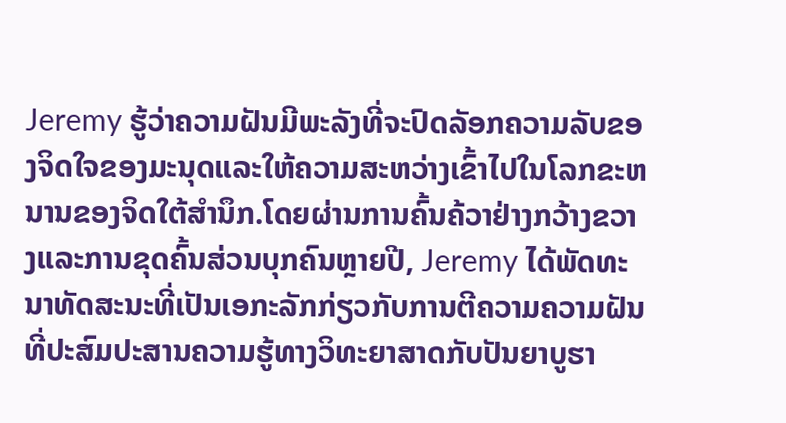Jeremy ຮູ້ວ່າຄວາມຝັນມີພະລັງທີ່ຈະປົດລັອກຄວາມລັບຂອງຈິດໃຈຂອງມະນຸດແລະໃຫ້ຄວາມສະຫວ່າງເຂົ້າໄປໃນໂລກຂະຫນານຂອງຈິດໃຕ້ສໍານຶກ.ໂດຍຜ່ານການຄົ້ນຄ້ວາຢ່າງກວ້າງຂວາງແລະການຂຸດຄົ້ນສ່ວນບຸກຄົນຫຼາຍປີ, Jeremy ໄດ້ພັດທະນາທັດສະນະທີ່ເປັນເອກະລັກກ່ຽວກັບການຕີຄວາມຄວາມຝັນທີ່ປະສົມປະສານຄວາມຮູ້ທາງວິທະຍາສາດກັບປັນຍາບູຮາ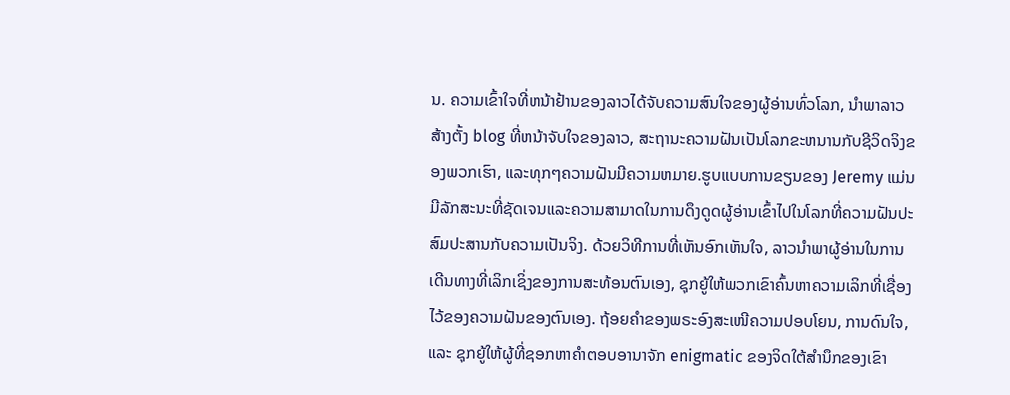ນ. ຄວາມເຂົ້າໃຈທີ່ຫນ້າຢ້ານຂອງລາວໄດ້ຈັບຄວາມສົນໃຈຂອງຜູ້ອ່ານທົ່ວໂລກ, ນໍາພາລາວສ້າງຕັ້ງ blog ທີ່ຫນ້າຈັບໃຈຂອງລາວ, ສະຖານະຄວາມຝັນເປັນໂລກຂະຫນານກັບຊີວິດຈິງຂອງພວກເຮົາ, ແລະທຸກໆຄວາມຝັນມີຄວາມຫມາຍ.ຮູບແບບການຂຽນຂອງ Jeremy ແມ່ນມີລັກສະນະທີ່ຊັດເຈນແລະຄວາມສາມາດໃນການດຶງດູດຜູ້ອ່ານເຂົ້າໄປໃນໂລກທີ່ຄວາມຝັນປະສົມປະສານກັບຄວາມເປັນຈິງ. ດ້ວຍວິທີການທີ່ເຫັນອົກເຫັນໃຈ, ລາວນໍາພາຜູ້ອ່ານໃນການເດີນທາງທີ່ເລິກເຊິ່ງຂອງການສະທ້ອນຕົນເອງ, ຊຸກຍູ້ໃຫ້ພວກເຂົາຄົ້ນຫາຄວາມເລິກທີ່ເຊື່ອງໄວ້ຂອງຄວາມຝັນຂອງຕົນເອງ. ຖ້ອຍຄຳຂອງພຣະອົງສະເໜີຄວາມປອບໂຍນ, ການດົນໃຈ, ແລະ ຊຸກຍູ້ໃຫ້ຜູ້ທີ່ຊອກຫາຄຳຕອບອານາຈັກ enigmatic ຂອງຈິດໃຕ້ສໍານຶກຂອງເຂົາ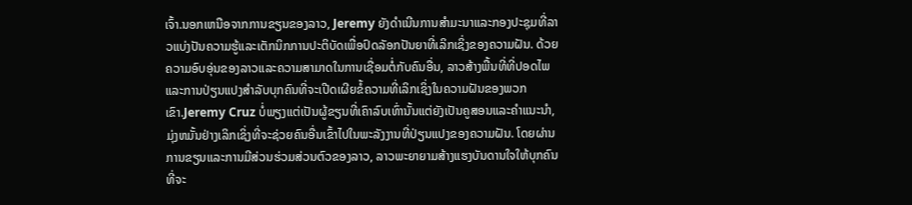ເຈົ້າ.ນອກເຫນືອຈາກການຂຽນຂອງລາວ, Jeremy ຍັງດໍາເນີນການສໍາມະນາແລະກອງປະຊຸມທີ່ລາວແບ່ງປັນຄວາມຮູ້ແລະເຕັກນິກການປະຕິບັດເພື່ອປົດລັອກປັນຍາທີ່ເລິກເຊິ່ງຂອງຄວາມຝັນ. ດ້ວຍຄວາມອົບອຸ່ນຂອງລາວແລະຄວາມສາມາດໃນການເຊື່ອມຕໍ່ກັບຄົນອື່ນ, ລາວສ້າງພື້ນທີ່ທີ່ປອດໄພແລະການປ່ຽນແປງສໍາລັບບຸກຄົນທີ່ຈະເປີດເຜີຍຂໍ້ຄວາມທີ່ເລິກເຊິ່ງໃນຄວາມຝັນຂອງພວກເຂົາ.Jeremy Cruz ບໍ່ພຽງແຕ່ເປັນຜູ້ຂຽນທີ່ເຄົາລົບເທົ່ານັ້ນແຕ່ຍັງເປັນຄູສອນແລະຄໍາແນະນໍາ, ມຸ່ງຫມັ້ນຢ່າງເລິກເຊິ່ງທີ່ຈະຊ່ວຍຄົນອື່ນເຂົ້າໄປໃນພະລັງງານທີ່ປ່ຽນແປງຂອງຄວາມຝັນ. ໂດຍຜ່ານການຂຽນແລະການມີສ່ວນຮ່ວມສ່ວນຕົວຂອງລາວ, ລາວພະຍາຍາມສ້າງແຮງບັນດານໃຈໃຫ້ບຸກຄົນທີ່ຈະ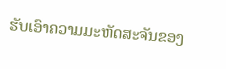ຮັບເອົາຄວາມມະຫັດສະຈັນຂອງ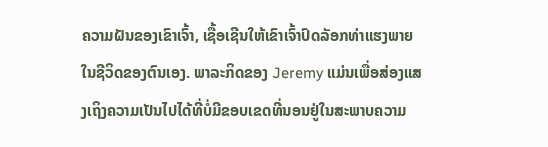ຄວາມຝັນຂອງເຂົາເຈົ້າ, ເຊື້ອເຊີນໃຫ້ເຂົາເຈົ້າປົດລັອກທ່າແຮງພາຍໃນຊີວິດຂອງຕົນເອງ. ພາລະກິດຂອງ Jeremy ແມ່ນເພື່ອສ່ອງແສງເຖິງຄວາມເປັນໄປໄດ້ທີ່ບໍ່ມີຂອບເຂດທີ່ນອນຢູ່ໃນສະພາບຄວາມ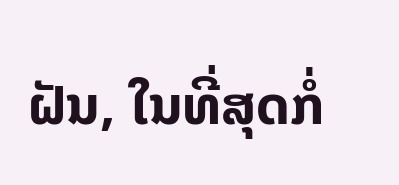ຝັນ, ໃນທີ່ສຸດກໍ່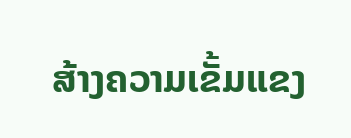ສ້າງຄວາມເຂັ້ມແຂງ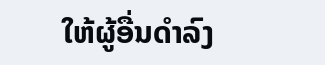ໃຫ້ຜູ້ອື່ນດໍາລົງ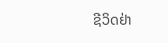ຊີວິດຢ່າ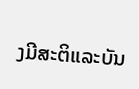ງມີສະຕິແລະບັນ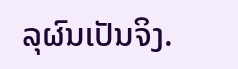ລຸຜົນເປັນຈິງ.